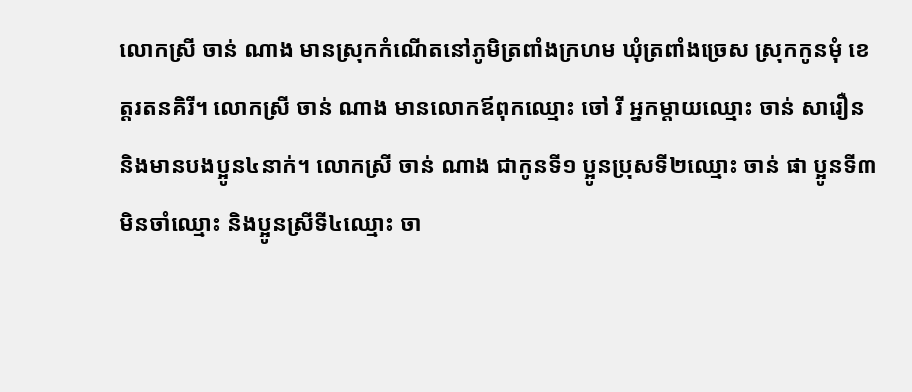លោកស្រី ចាន់ ណាង មានស្រុកកំណើតនៅភូមិត្រពាំងក្រហម ឃុំត្រពាំងច្រេស ស្រុកកូនមុំ ខេត្តរតនគិរី។ លោកស្រី ចាន់ ណាង មានលោកឪពុកឈ្មោះ ចៅ រី អ្នកម្ដាយឈ្មោះ ចាន់ សារឿន និងមានបងប្អូន៤នាក់។ លោកស្រី ចាន់ ណាង ជាកូនទី១ ប្អូនប្រុសទី២ឈ្មោះ ចាន់ ផា ប្អូនទី៣មិនចាំឈ្មោះ និងប្អូនស្រីទី៤ឈ្មោះ ចា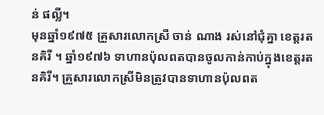ន់ ផល្លី។
មុនឆ្នាំ១៩៧៥ គ្រួសារលោកស្រី ចាន់ ណាង រស់នៅជុំគ្នា ខេត្តរតនគិរី ។ ឆ្នាំ១៩៧៦ ទាហានប៉ុលពតបានចូលកាន់កាប់ក្នុងខេត្តរតនគិរី។ គ្រួសារលោកស្រីមិនត្រូវបានទាហានប៉ុលពត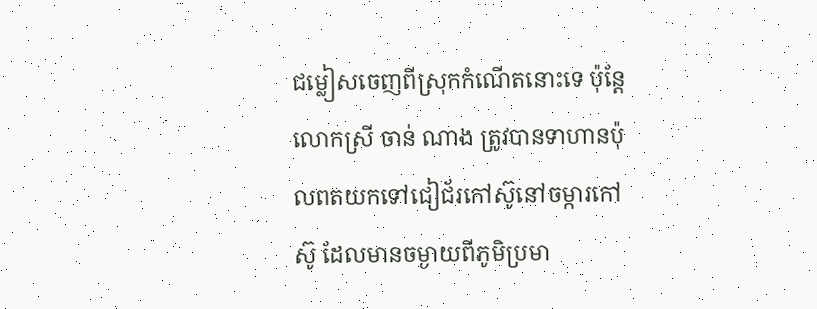ជម្លៀសចេញពីស្រុកកំណើតនោះទេ ប៉ុន្តែលោកស្រី ចាន់ ណាង ត្រូវបានទាហានប៉ុលពតយកទៅជៀជ័រកៅស៊ូនៅចម្ការកៅស៊ូ ដែលមានចម្ងាយពីភូមិប្រមា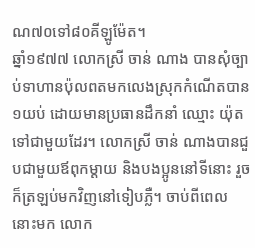ណ៧០ទៅ៨០គីឡូម៉ែត។
ឆ្នាំ១៩៧៧ លោកស្រី ចាន់ ណាង បានសុំច្បាប់ទាហានប៉ុលពតមកលេងស្រុកកំណើតបាន១យប់ ដោយមានប្រធានដឹកនាំ ឈ្មោះ យ៉ុត ទៅជាមួយដែរ។ លោកស្រី ចាន់ ណាងបានជួបជាមួយឪពុកម្ដាយ និងបងប្អូននៅទីនោះ រួចក៏ត្រឡប់មកវិញនៅទៀបភ្លឺ។ ចាប់ពីពេលនោះមក លោក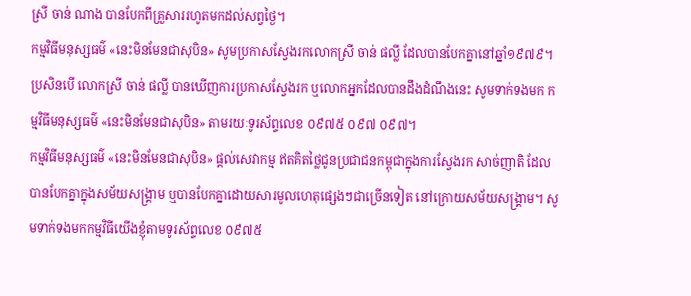ស្រី ចាន់ ណាង បានបែកពីគ្រួសាររហូតមកដល់សព្វថ្ងៃ។
កម្មវិធីមនុស្សធម៌ «នេះមិនមែនជាសុបិន» សូមប្រកាសស្វែងរកលោកស្រី ចាន់ ផល្លី ដែលបានបែកគ្នានៅឆ្នាំ១៩៧៩។ ប្រសិនបើ លោកស្រី ចាន់ ផល្លី បានឃើញការប្រកាសស្វែងរក ឬលោកអ្នកដែលបានដឹងដំណឹងនេះ សូមទាក់ទងមក កម្មវិធីមនុស្សធម៌ «នេះមិនមែនជាសុបិន» តាមរយៈទូរស័ព្ទលេខ ០៩៧៥ ០៩៧ ០៩៧។
កម្មវិធីមនុស្សធម៌ «នេះមិនមែនជាសុបិន» ផ្ដល់សេវាកម្ម ឥតគិតថ្លៃជូនប្រជាជនកម្ពុជាក្នុងការស្វែងរក សាច់ញាតិ ដែលបានបែកគ្នាក្នុងសម័យសង្គ្រាម ឬបានបែកគ្នាដោយសារមូលហេតុផ្សេងៗជាច្រើនទៀត នៅក្រោយសម័យសង្គ្រាម។ សូមទាក់ទងមកកម្មវិធីយើងខ្ញុំតាមទូរស័ព្ទលេខ ០៩៧៥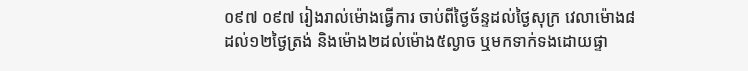០៩៧ ០៩៧ រៀងរាល់ម៉ោងធ្វើការ ចាប់ពីថ្ងៃច័ន្ទដល់ថ្ងៃសុក្រ វេលាម៉ោង៨ដល់១២ថ្ងៃត្រង់ និងម៉ោង២ដល់ម៉ោង៥ល្ងាច ឬមកទាក់ទងដោយផ្ទា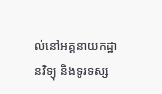ល់នៅអគ្គនាយកដ្ឋានវិទ្យុ និងទូរទស្ស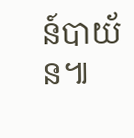ន៍បាយ័ន៕